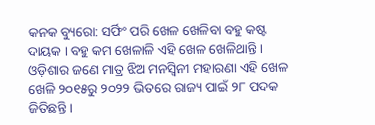କନକ ବ୍ୟୁରୋ: ସର୍ଫିଂ ପରି ଖେଳ ଖେଳିବା ବହୁ କଷ୍ଟ ଦାୟକ । ବହୁ କମ ଖେଳାଳି ଏହି ଖେଳ ଖେଳିଥାନ୍ତି । ଓଡ଼ିଶାର ଜଣେ ମାତ୍ର ଝିଅ ମନସ୍ୱିନୀ ମହାରଣା ଏହି ଖେଳ ଖେଳି ୨୦୧୫ରୁ ୨୦୨୨ ଭିତରେ ରାଜ୍ୟ ପାଇଁ ୨୮ ପଦକ ଜିତିଛନ୍ତି ।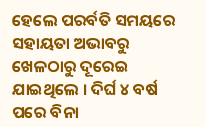ହେଲେ ପରର୍ବତି ସମୟରେ ସହାୟତା ଅଭାବରୁ ଖେଳଠାରୁ ଦୂରେଇ ଯାଇଥିଲେ । ଦିର୍ଘ ୪ ବର୍ଷ ପରେ ବିନା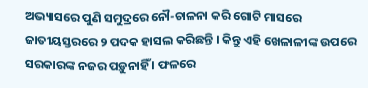ଅଭ୍ୟାସରେ ପୁଣି ସମୁଦ୍ରରେ ନୌ-ଚାଳନା କରି ଗୋଟି ମାସରେ ଜାତୀୟସ୍ତରରେ ୨ ପଦକ ହାସଲ କରିଛନ୍ତି । କିନ୍ତୁ ଏହି ଖେଳାଳୀଙ୍କ ଉପରେ ସରକାରଙ୍କ ନଜର ପଡ଼ୁନାହିଁ । ଫଳରେ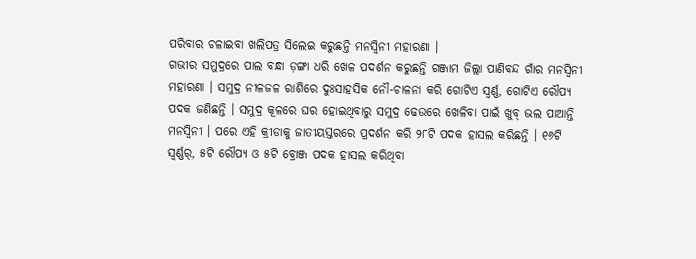ପରିବାର ଚଳାଇବା ଖଲିପତ୍ର ସିଲେଇ କରୁଛନ୍ତି ମନସ୍ୱିନୀ ମହାରଣା ।
ଗଭୀର ସମୁଦ୍ରରେ ପାଲ ବନ୍ଧା ଡ଼ଙ୍ଗା ଧରି ଖେଳ ପଦର୍ଶନ କରୁଛନ୍ତି ଗଞ୍ଜାମ ଜିଲ୍ଲା ପାଣିବନ୍ଦ ଗାଁର ମନସ୍ୱିନୀ ମହାରଣା । ସମୁଦ୍ର ନୀଳଜଳ ରାଶିରେ ଦୁଃସାହସିକ ନୌ-ଚାଳନା କରି ଗୋଟିଏ ସ୍ୱର୍ଣ୍ଣ, ଗୋଟିଏ ରୌପ୍ୟ ପଦକ ଜଣିଛନ୍ତି । ସମୁଦ୍ର କୂଳରେ ଘର ହୋଇଥିବାରୁ ସମୁଦ୍ର ଢେଉରେ ଖେଳିବା ପାଇଁ ଖୁବ୍ ଭଲ ପାଆନ୍ତି ମନସ୍ୱିନୀ । ପରେ ଏହି କ୍ରୀଡାକୁ ଜାତୀୟସ୍ତରରେ ପ୍ରଦର୍ଶନ କରି ୨୮ଟି ପଦକ ହାସଲ କରିଛନ୍ତି । ୧୬ଟି ସ୍ୱର୍ଣ୍ଣର୍, ୫ଟି ରୌପ୍ୟ ଓ ୫ଟି ବ୍ରୋଞ୍ଜ ପଦକ ହାସଲ କରିଥିବା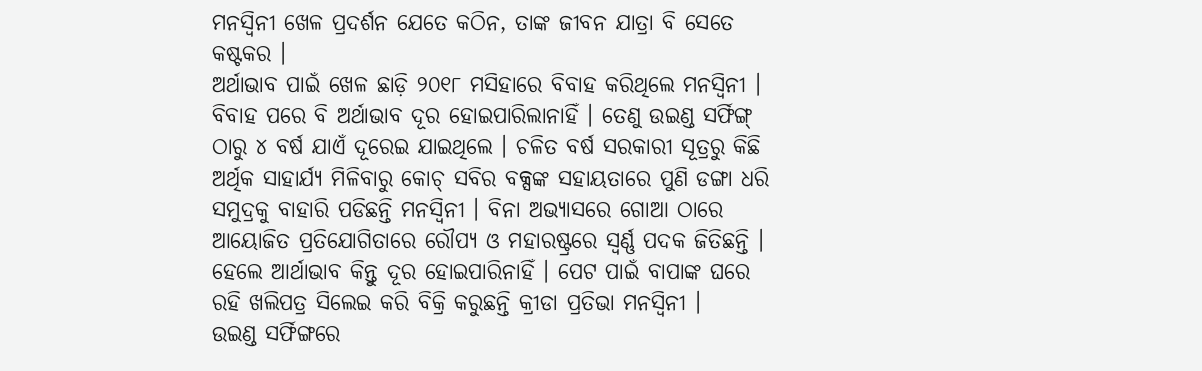ମନସ୍ୱିନୀ ଖେଳ ପ୍ରଦର୍ଶନ ଯେତେ କଠିନ, ତାଙ୍କ ଜୀବନ ଯାତ୍ରା ବି ସେତେ କଷ୍ଟକର ।
ଅର୍ଥାଭାବ ପାଇଁ ଖେଳ ଛାଡ଼ି ୨୦୧୮ ମସିହାରେ ବିବାହ କରିଥିଲେ ମନସ୍ୱିନୀ । ବିବାହ ପରେ ବି ଅର୍ଥାଭାବ ଦୂର ହୋଇପାରିଲାନାହିଁ । ତେଣୁ ଉଇଣ୍ଡ ସର୍ଫିଙ୍ଗ୍ ଠାରୁ ୪ ବର୍ଷ ଯାଏଁ ଦୂରେଇ ଯାଇଥିଲେ । ଚଳିତ ବର୍ଷ ସରକାରୀ ସୂତ୍ରରୁ କିଛି ଅର୍ଥିକ ସାହାର୍ଯ୍ୟ ମିଳିବାରୁ କୋଚ୍ ସବିର ବକ୍ସଙ୍କ ସହାୟତାରେ ପୁଣି ଡଙ୍ଗା ଧରି ସମୁଦ୍ରକୁ ବାହାରି ପଡିଛନ୍ତି ମନସ୍ୱିନୀ । ବିନା ଅଭ୍ୟାସରେ ଗୋଆ ଠାରେ ଆୟୋଜିତ ପ୍ରତିଯୋଗିତାରେ ରୌପ୍ୟ ଓ ମହାରଷ୍ଟ୍ରରେ ସ୍ୱର୍ଣ୍ଣ ପଦକ ଜିତିଛନ୍ତି । ହେଲେ ଆର୍ଥାଭାବ କିନ୍ତୁ ଦୂର ହୋଇପାରିନାହିଁ । ପେଟ ପାଇଁ ବାପାଙ୍କ ଘରେ ରହି ଖଲିପତ୍ର ସିଲେଇ କରି ବିକ୍ରି କରୁଛନ୍ତି କ୍ରୀଡା ପ୍ରତିଭା ମନସ୍ୱିନୀ ।
ଉଇଣ୍ଡ ସର୍ଫିଙ୍ଗରେ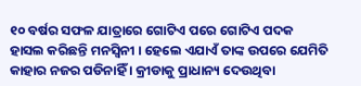୧୦ ବର୍ଷର ସଫଳ ଯାତ୍ରାରେ ଗୋଟିଏ ପରେ ଗୋଟିଏ ପଦକ ହାସଲ କରିଛନ୍ତି ମନସ୍ୱିନୀ । ହେଲେ ଏଯାଏଁ ତାଙ୍କ ଉପରେ ଯେମିତି କାହାର ନଜର ପଡିନାହିଁ । କ୍ରୀଡାକୁ ପ୍ରାଧାନ୍ୟ ଦେଉଥିବା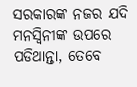ସରକାରଙ୍କ ନଜର ଯଦି ମନସ୍ୱିନୀଙ୍କ ଉପରେ ପଡିଥାନ୍ତା, ତେବେ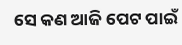ସେ କଣ ଆଜି ପେଟ ପାଇଁ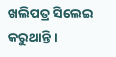ଖଲିପତ୍ର ସିଲେଇ କରୁଥାନ୍ତି ।